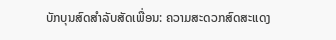ບັກບຸນສົດສໍາລັບສັດເພື່ອນ: ຄວາມສະດວກສົດສະແດງ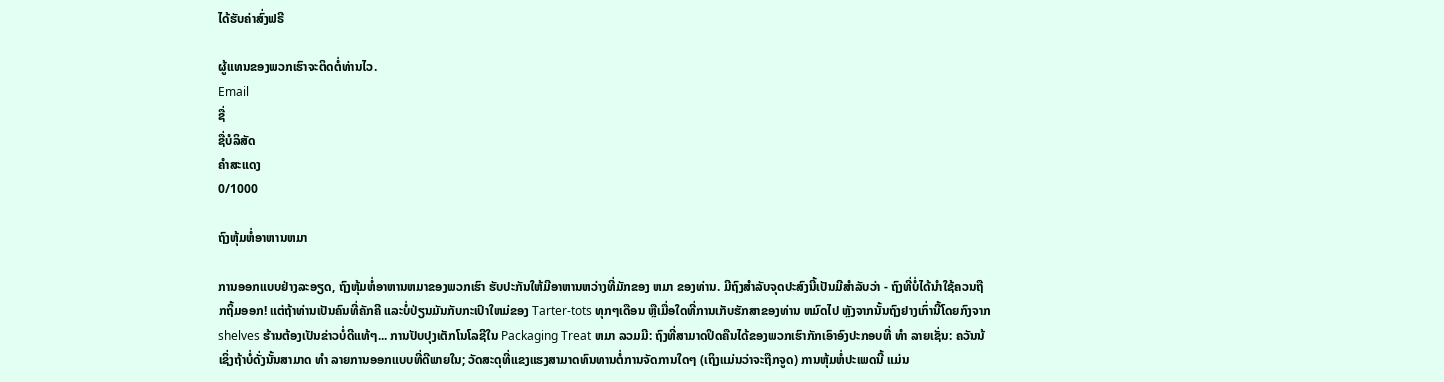ໄດ້ຮັບຄ່າສົ່ງຟຣີ

ຜູ້ແທນຂອງພວກເຮົາຈະຕິດຕໍ່ທ່ານໄວ.
Email
ຊື່
ຊື່ບໍລິສັດ
ຄຳສະແດງ
0/1000

ຖົງຫຸ້ມຫໍ່ອາຫານຫມາ

ການອອກແບບຢ່າງລະອຽດ, ຖົງຫຸ້ມຫໍ່ອາຫານຫມາຂອງພວກເຮົາ ຮັບປະກັນໃຫ້ມີອາຫານຫວ່າງທີ່ມັກຂອງ ຫມາ ຂອງທ່ານ. ມີຖົງສໍາລັບຈຸດປະສົງນີ້ເປັນມີສໍາລັບວ່າ - ຖົງທີ່ບໍ່ໄດ້ນໍາໃຊ້ຄວນຖືກຖິ້ມອອກ! ແຕ່ຖ້າທ່ານເປັນຄົນທີ່ຄັກຄີ ແລະບໍ່ປ່ຽນມັນກັບກະເປົາໃຫມ່ຂອງ Tarter-tots ທຸກໆເດືອນ ຫຼືເມື່ອໃດທີ່ການເກັບຮັກສາຂອງທ່ານ ຫມົດໄປ ຫຼັງຈາກນັ້ນຖົງຢາງເກົ່ານີ້ໂດຍກົງຈາກ shelves ຮ້ານຕ້ອງເປັນຂ່າວບໍ່ດີແທ້ໆ... ການປັບປຸງເຕັກໂນໂລຊີໃນ Packaging Treat ຫມາ ລວມມີ: ຖົງທີ່ສາມາດປິດຄືນໄດ້ຂອງພວກເຮົາກັກເອົາອົງປະກອບທີ່ ທໍາ ລາຍເຊັ່ນ: ຄວັນນ້ ເຊິ່ງຖ້າບໍ່ດັ່ງນັ້ນສາມາດ ທໍາ ລາຍການອອກແບບທີ່ດີພາຍໃນ; ວັດສະດຸທີ່ແຂງແຮງສາມາດທົນທານຕໍ່ການຈັດການໃດໆ (ເຖິງແມ່ນວ່າຈະຖືກຈູດ) ການຫຸ້ມຫໍ່ປະເພດນີ້ ແມ່ນ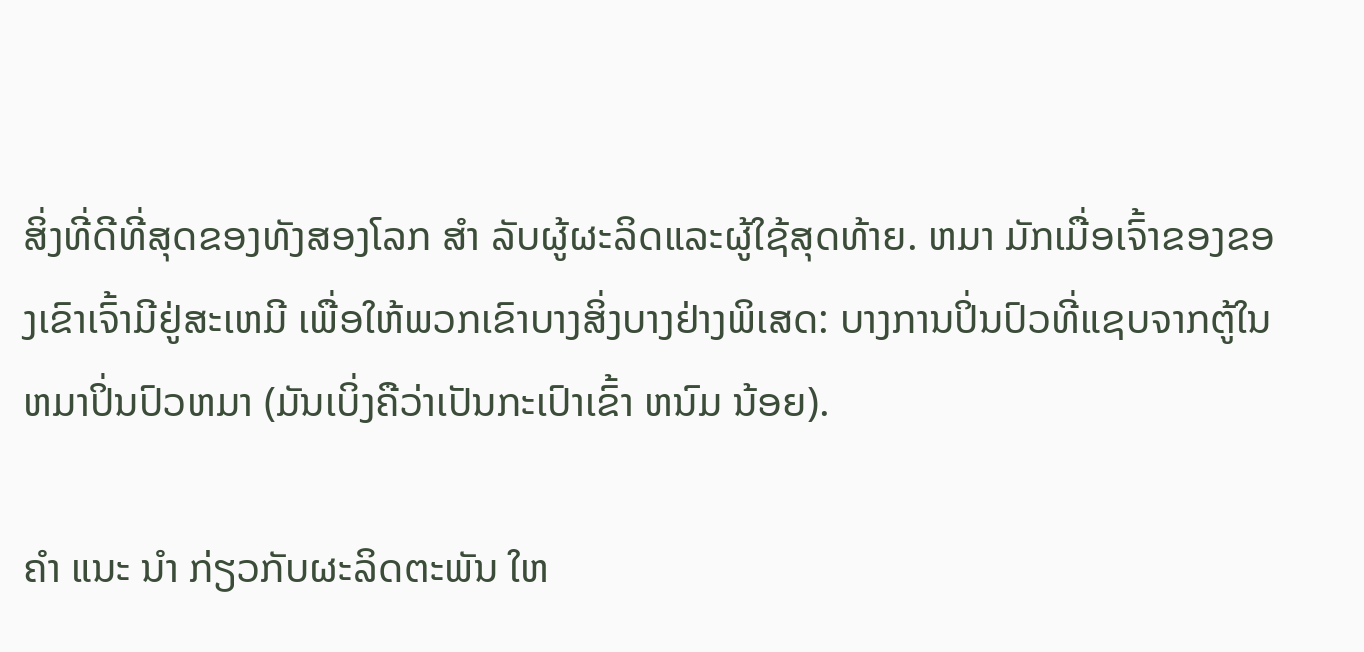ສິ່ງທີ່ດີທີ່ສຸດຂອງທັງສອງໂລກ ສໍາ ລັບຜູ້ຜະລິດແລະຜູ້ໃຊ້ສຸດທ້າຍ. ຫມາ ມັກເມື່ອເຈົ້າຂອງຂອງເຂົາເຈົ້າມີຢູ່ສະເຫມີ ເພື່ອໃຫ້ພວກເຂົາບາງສິ່ງບາງຢ່າງພິເສດ: ບາງການປິ່ນປົວທີ່ແຊບຈາກຕູ້ໃນຫມາປິ່ນປົວຫມາ (ມັນເບິ່ງຄືວ່າເປັນກະເປົາເຂົ້າ ຫນົມ ນ້ອຍ).

ຄໍາ ແນະ ນໍາ ກ່ຽວກັບຜະລິດຕະພັນ ໃຫ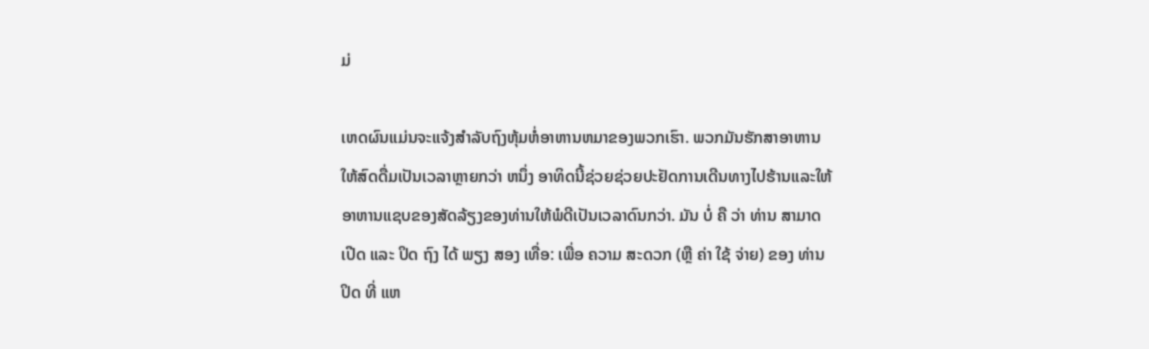ມ່

ເຫດຜົນແມ່ນຈະແຈ້ງສໍາລັບຖົງຫຸ້ມຫໍ່ອາຫານຫມາຂອງພວກເຮົາ. ພວກມັນຮັກສາອາຫານໃຫ້ສົດດື່ມເປັນເວລາຫຼາຍກວ່າ ຫນຶ່ງ ອາທິດນີ້ຊ່ວຍຊ່ວຍປະຢັດການເດີນທາງໄປຮ້ານແລະໃຫ້ອາຫານແຊບຂອງສັດລ້ຽງຂອງທ່ານໃຫ້ພໍດີເປັນເວລາດົນກວ່າ. ມັນ ບໍ່ ຄື ວ່າ ທ່ານ ສາມາດ ເປີດ ແລະ ປິດ ຖົງ ໄດ້ ພຽງ ສອງ ເທື່ອ: ເພື່ອ ຄວາມ ສະດວກ (ຫຼື ຄ່າ ໃຊ້ ຈ່າຍ) ຂອງ ທ່ານ ປິດ ທີ່ ແຫ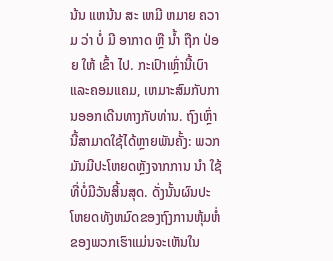ນ້ນ ແຫນ້ນ ສະ ເຫມີ ຫມາຍ ຄວາມ ວ່າ ບໍ່ ມີ ອາກາດ ຫຼື ນ້ຳ ຖືກ ປ່ອຍ ໃຫ້ ເຂົ້າ ໄປ. ກະເປົາເຫຼົ່ານີ້ເບົາ ແລະຄອມແຄມ, ເຫມາະສົມກັບການອອກເດີນທາງກັບທ່ານ. ຖົງເຫຼົ່ານີ້ສາມາດໃຊ້ໄດ້ຫຼາຍພັນຄັ້ງ: ພວກມັນມີປະໂຫຍດຫຼັງຈາກການ ນໍາ ໃຊ້ທີ່ບໍ່ມີວັນສິ້ນສຸດ. ດັ່ງນັ້ນຜົນປະໂຫຍດທັງຫມົດຂອງຖົງການຫຸ້ມຫໍ່ຂອງພວກເຮົາແມ່ນຈະເຫັນໃນ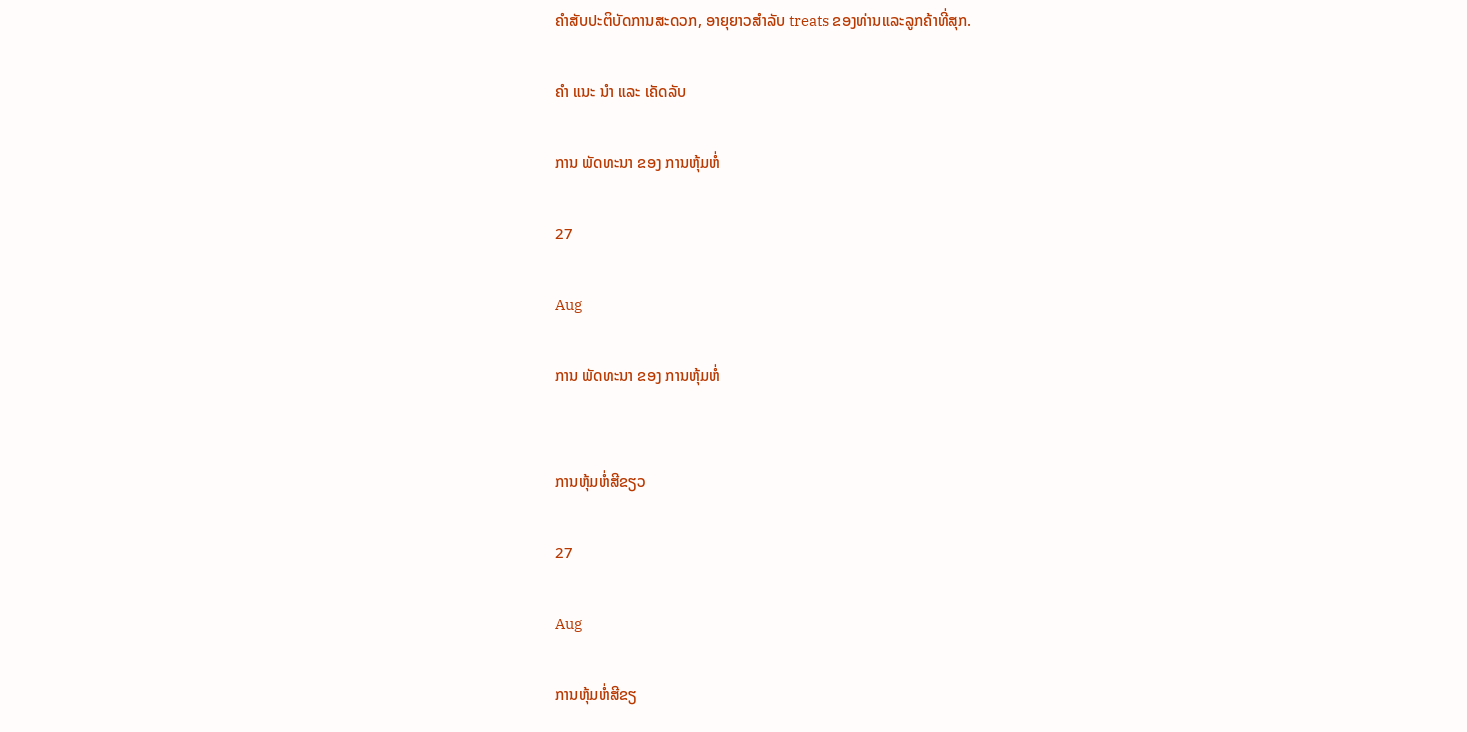ຄໍາສັບປະຕິບັດການສະດວກ, ອາຍຸຍາວສໍາລັບ treats ຂອງທ່ານແລະລູກຄ້າທີ່ສຸກ.

ຄໍາ ແນະ ນໍາ ແລະ ເຄັດລັບ

ການ ພັດທະນາ ຂອງ ການຫຸ້ມຫໍ່

27

Aug

ການ ພັດທະນາ ຂອງ ການຫຸ້ມຫໍ່


ການຫຸ້ມຫໍ່ສີຂຽວ

27

Aug

ການຫຸ້ມຫໍ່ສີຂຽ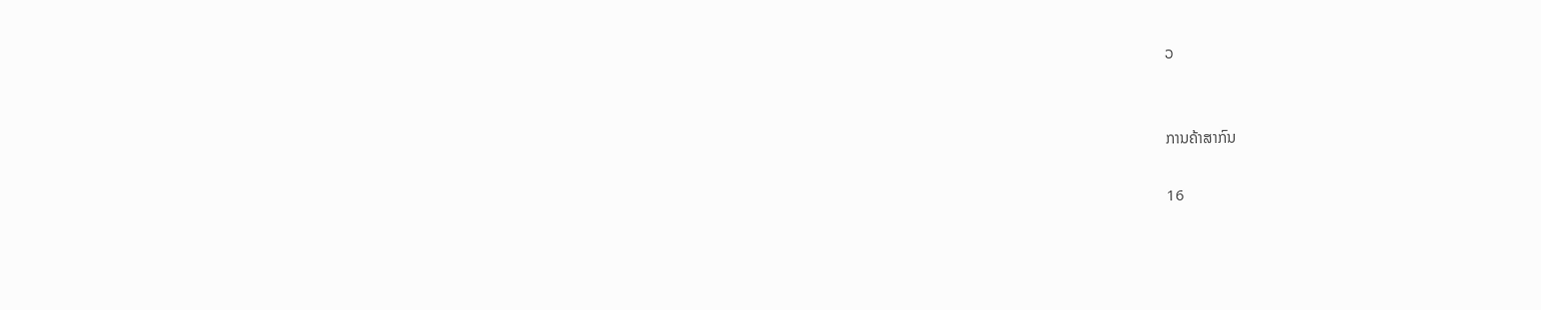ວ


ການຄ້າສາກົນ

16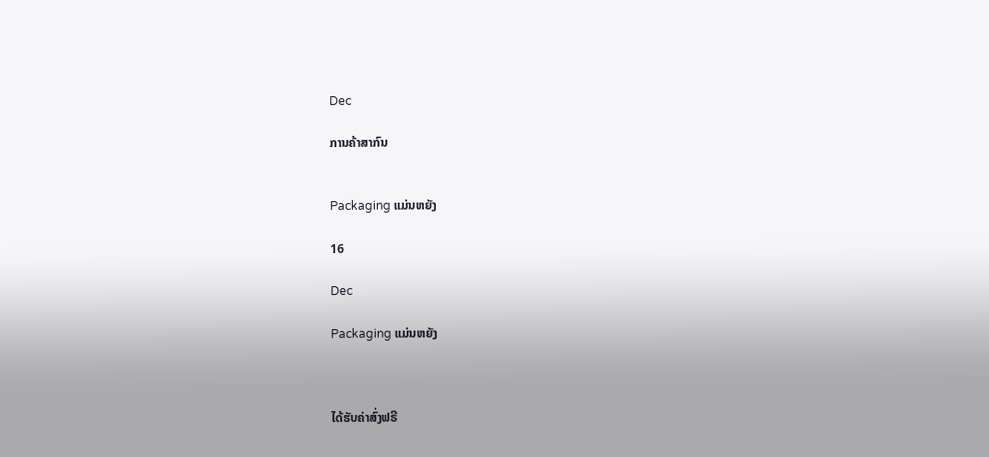Dec

ການຄ້າສາກົນ


Packaging ແມ່ນຫຍັງ

16

Dec

Packaging ແມ່ນຫຍັງ



ໄດ້ຮັບຄ່າສົ່ງຟຣີ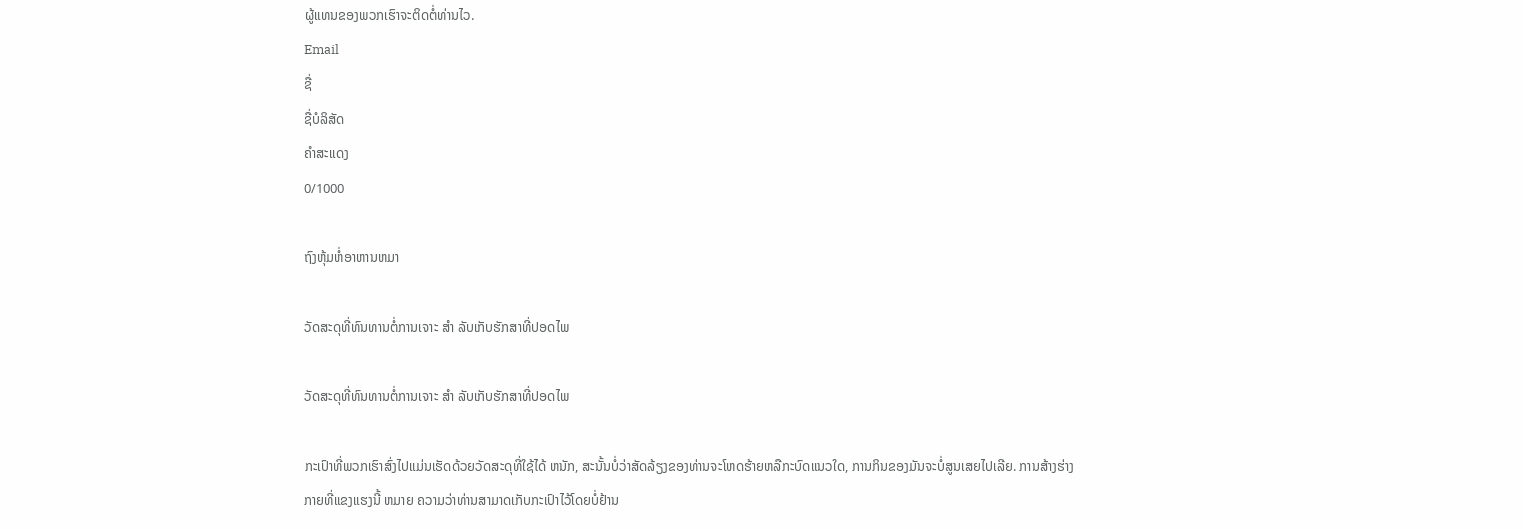ຜູ້ແທນຂອງພວກເຮົາຈະຕິດຕໍ່ທ່ານໄວ.
Email
ຊື່
ຊື່ບໍລິສັດ
ຄຳສະແດງ
0/1000

ຖົງຫຸ້ມຫໍ່ອາຫານຫມາ

ວັດສະດຸທີ່ທົນທານຕໍ່ການເຈາະ ສໍາ ລັບເກັບຮັກສາທີ່ປອດໄພ

ວັດສະດຸທີ່ທົນທານຕໍ່ການເຈາະ ສໍາ ລັບເກັບຮັກສາທີ່ປອດໄພ

ກະເປົາທີ່ພວກເຮົາສົ່ງໄປແມ່ນເຮັດດ້ວຍວັດສະດຸທີ່ໃຊ້ໄດ້ ຫນັກ, ສະນັ້ນບໍ່ວ່າສັດລ້ຽງຂອງທ່ານຈະໂຫດຮ້າຍຫລືກະບົດແນວໃດ, ການກິນຂອງມັນຈະບໍ່ສູນເສຍໄປເລີຍ. ການສ້າງຮ່າງກາຍທີ່ແຂງແຮງນີ້ ຫມາຍ ຄວາມວ່າທ່ານສາມາດເກັບກະເປົາໄວ້ໂດຍບໍ່ຢ້ານ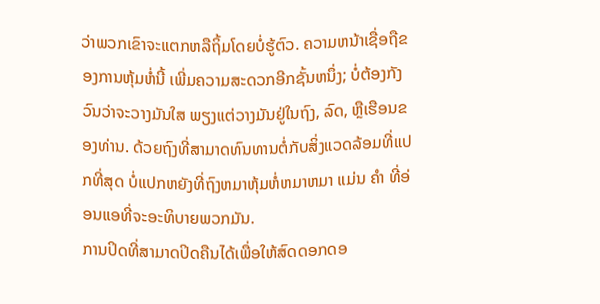ວ່າພວກເຂົາຈະແຕກຫລືຖິ້ມໂດຍບໍ່ຮູ້ຕົວ. ຄວາມຫນ້າເຊື່ອຖືຂອງການຫຸ້ມຫໍ່ນີ້ ເພີ່ມຄວາມສະດວກອີກຊັ້ນຫນຶ່ງ; ບໍ່ຕ້ອງກັງວົນວ່າຈະວາງມັນໃສ ພຽງແຕ່ວາງມັນຢູ່ໃນຖົງ, ລົດ, ຫຼືເຮືອນຂອງທ່ານ. ດ້ວຍຖົງທີ່ສາມາດທົນທານຕໍ່ກັບສິ່ງແວດລ້ອມທີ່ແປກທີ່ສຸດ ບໍ່ແປກຫຍັງທີ່ຖົງຫມາຫຸ້ມຫໍ່ຫມາຫມາ ແມ່ນ ຄໍາ ທີ່ອ່ອນແອທີ່ຈະອະທິບາຍພວກມັນ.
ການປິດທີ່ສາມາດປິດຄືນໄດ້ເພື່ອໃຫ້ສົດດອກດອ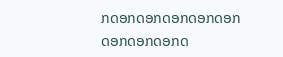ກດອກດອກດອກດອກດອກດອກດອກດອກດ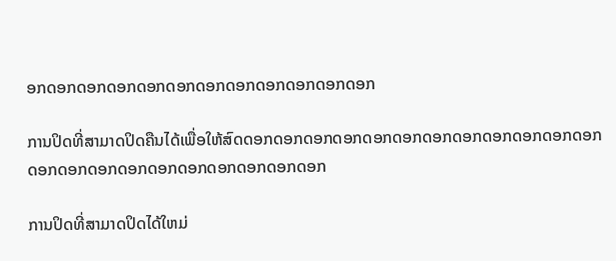ອກດອກດອກດອກດອກດອກດອກດອກດອກດອກດອກດອກ

ການປິດທີ່ສາມາດປິດຄືນໄດ້ເພື່ອໃຫ້ສົດດອກດອກດອກດອກດອກດອກດອກດອກດອກດອກດອກດອກດອກດອກດອກດອກດອກດອກດອກດອກດອກດອກ

ການປິດທີ່ສາມາດປິດໄດ້ໃຫມ່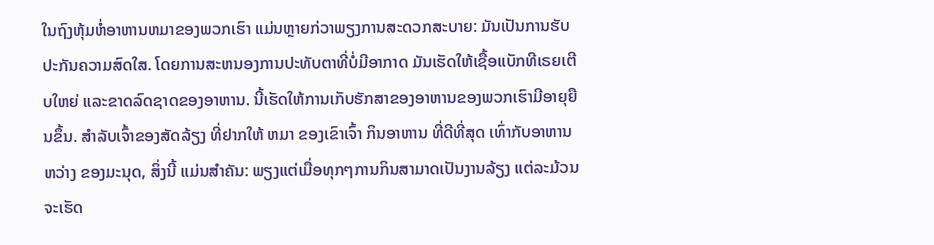ໃນຖົງຫຸ້ມຫໍ່ອາຫານຫມາຂອງພວກເຮົາ ແມ່ນຫຼາຍກ່ວາພຽງການສະດວກສະບາຍ: ມັນເປັນການຮັບປະກັນຄວາມສົດໃສ. ໂດຍການສະຫນອງການປະທັບຕາທີ່ບໍ່ມີອາກາດ ມັນເຮັດໃຫ້ເຊື້ອແບັກທີເຣຍເຕີບໃຫຍ່ ແລະຂາດລົດຊາດຂອງອາຫານ. ນີ້ເຮັດໃຫ້ການເກັບຮັກສາຂອງອາຫານຂອງພວກເຮົາມີອາຍຸຍືນຂຶ້ນ. ສໍາລັບເຈົ້າຂອງສັດລ້ຽງ ທີ່ຢາກໃຫ້ ຫມາ ຂອງເຂົາເຈົ້າ ກິນອາຫານ ທີ່ດີທີ່ສຸດ ເທົ່າກັບອາຫານຫວ່າງ ຂອງມະນຸດ, ສິ່ງນີ້ ແມ່ນສໍາຄັນ: ພຽງແຕ່ເມື່ອທຸກໆການກິນສາມາດເປັນງານລ້ຽງ ແຕ່ລະມ້ວນຈະເຮັດ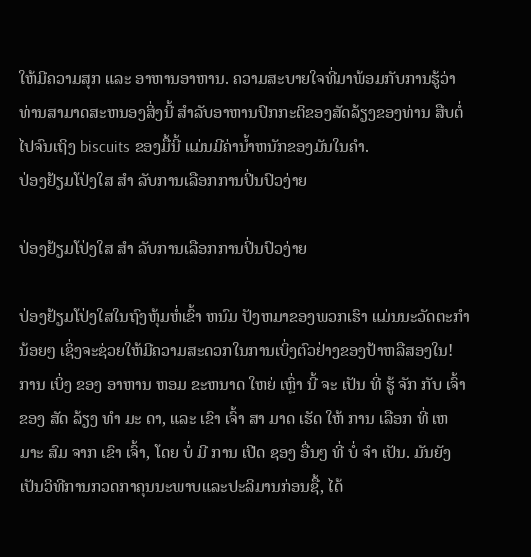ໃຫ້ມີຄວາມສຸກ ແລະ ອາຫານອາຫານ. ຄວາມສະບາຍໃຈທີ່ມາພ້ອມກັບການຮູ້ວ່າທ່ານສາມາດສະຫນອງສິ່ງນີ້ ສໍາລັບອາຫານປົກກະຕິຂອງສັດລ້ຽງຂອງທ່ານ ສືບຕໍ່ໄປຈົນເຖິງ biscuits ຂອງມື້ນີ້ ແມ່ນມີຄ່ານ້ຳຫນັກຂອງມັນໃນຄໍາ.
ປ່ອງຢ້ຽມໂປ່ງໃສ ສໍາ ລັບການເລືອກການປິ່ນປົວງ່າຍ

ປ່ອງຢ້ຽມໂປ່ງໃສ ສໍາ ລັບການເລືອກການປິ່ນປົວງ່າຍ

ປ່ອງຢ້ຽມໂປ່ງໃສໃນຖົງຫຸ້ມຫໍ່ເຂົ້າ ຫນົມ ປັງຫມາຂອງພວກເຮົາ ແມ່ນນະວັດຕະກໍານ້ອຍໆ ເຊິ່ງຈະຊ່ວຍໃຫ້ມີຄວາມສະດວກໃນການເບິ່ງຕົວຢ່າງຂອງປ້າຫລືສອງໃນ! ການ ເບິ່ງ ຂອງ ອາຫານ ຫອມ ຂະຫນາດ ໃຫຍ່ ເຫຼົ່າ ນີ້ ຈະ ເປັນ ທີ່ ຮູ້ ຈັກ ກັບ ເຈົ້າ ຂອງ ສັດ ລ້ຽງ ທໍາ ມະ ດາ, ແລະ ເຂົາ ເຈົ້າ ສາ ມາດ ເຮັດ ໃຫ້ ການ ເລືອກ ທີ່ ເຫມາະ ສົມ ຈາກ ເຂົາ ເຈົ້າ, ໂດຍ ບໍ່ ມີ ການ ເປີດ ຊອງ ອື່ນໆ ທີ່ ບໍ່ ຈໍາ ເປັນ. ມັນຍັງເປັນວິທີການກວດກາຄຸນນະພາບແລະປະລິມານກ່ອນຊື້, ໄດ້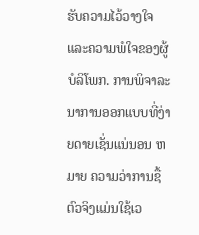ຮັບຄວາມໄວ້ວາງໃຈແລະຄວາມພໍໃຈຂອງຜູ້ບໍລິໂພກ. ການພິຈາລະນາການອອກແບບທີ່ງ່າຍດາຍເຊັ່ນແນ່ນອນ ຫມາຍ ຄວາມວ່າການຊື້ຕົວຈິງແມ່ນໃຊ້ເວ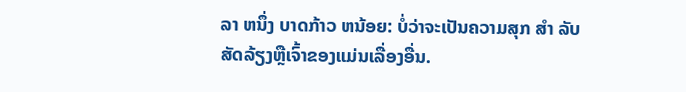ລາ ຫນຶ່ງ ບາດກ້າວ ຫນ້ອຍ: ບໍ່ວ່າຈະເປັນຄວາມສຸກ ສໍາ ລັບສັດລ້ຽງຫຼືເຈົ້າຂອງແມ່ນເລື່ອງອື່ນ.